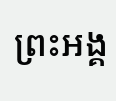ព្រះអង្គ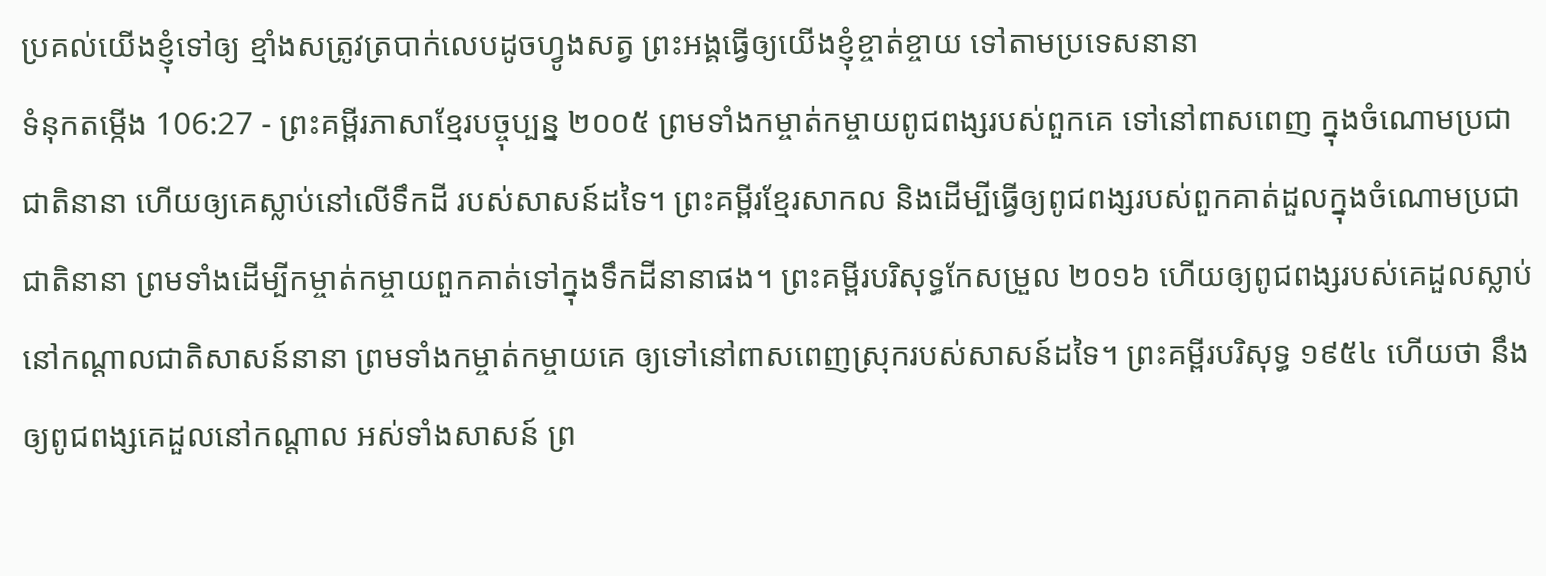ប្រគល់យើងខ្ញុំទៅឲ្យ ខ្មាំងសត្រូវត្របាក់លេបដូចហ្វូងសត្វ ព្រះអង្គធ្វើឲ្យយើងខ្ញុំខ្ចាត់ខ្ចាយ ទៅតាមប្រទេសនានា
ទំនុកតម្កើង 106:27 - ព្រះគម្ពីរភាសាខ្មែរបច្ចុប្បន្ន ២០០៥ ព្រមទាំងកម្ចាត់កម្ចាយពូជពង្សរបស់ពួកគេ ទៅនៅពាសពេញ ក្នុងចំណោមប្រជាជាតិនានា ហើយឲ្យគេស្លាប់នៅលើទឹកដី របស់សាសន៍ដទៃ។ ព្រះគម្ពីរខ្មែរសាកល និងដើម្បីធ្វើឲ្យពូជពង្សរបស់ពួកគាត់ដួលក្នុងចំណោមប្រជាជាតិនានា ព្រមទាំងដើម្បីកម្ចាត់កម្ចាយពួកគាត់ទៅក្នុងទឹកដីនានាផង។ ព្រះគម្ពីរបរិសុទ្ធកែសម្រួល ២០១៦ ហើយឲ្យពូជពង្សរបស់គេដួលស្លាប់ នៅកណ្ដាលជាតិសាសន៍នានា ព្រមទាំងកម្ចាត់កម្ចាយគេ ឲ្យទៅនៅពាសពេញស្រុករបស់សាសន៍ដទៃ។ ព្រះគម្ពីរបរិសុទ្ធ ១៩៥៤ ហើយថា នឹងឲ្យពូជពង្សគេដួលនៅកណ្តាល អស់ទាំងសាសន៍ ព្រ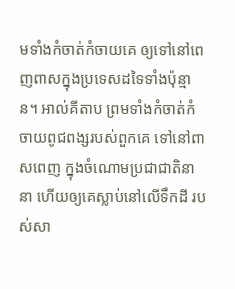មទាំងកំចាត់កំចាយគេ ឲ្យទៅនៅពេញពាសក្នុងប្រទេសដទៃទាំងប៉ុន្មាន។ អាល់គីតាប ព្រមទាំងកំចាត់កំចាយពូជពង្សរបស់ពួកគេ ទៅនៅពាសពេញ ក្នុងចំណោមប្រជាជាតិនានា ហើយឲ្យគេស្លាប់នៅលើទឹកដី របស់សា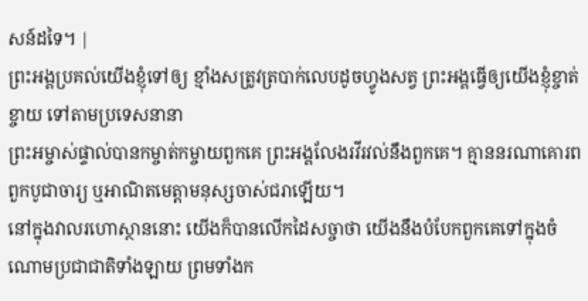សន៍ដទៃ។ |
ព្រះអង្គប្រគល់យើងខ្ញុំទៅឲ្យ ខ្មាំងសត្រូវត្របាក់លេបដូចហ្វូងសត្វ ព្រះអង្គធ្វើឲ្យយើងខ្ញុំខ្ចាត់ខ្ចាយ ទៅតាមប្រទេសនានា
ព្រះអម្ចាស់ផ្ទាល់បានកម្ចាត់កម្ចាយពួកគេ ព្រះអង្គលែងរវីរវល់នឹងពួកគេ។ គ្មាននរណាគោរពពួកបូជាចារ្យ ឬអាណិតមេត្តាមនុស្សចាស់ជរាឡើយ។
នៅក្នុងវាលរហោស្ថាននោះ យើងក៏បានលើកដៃសច្ចាថា យើងនឹងបំបែកពួកគេទៅក្នុងចំណោមប្រជាជាតិទាំងឡាយ ព្រមទាំងក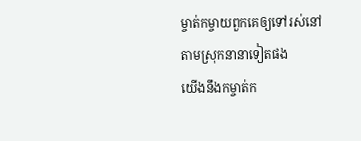ម្ចាត់កម្ចាយពួកគេឲ្យទៅរស់នៅតាមស្រុកនានាទៀតផង
យើងនឹងកម្ចាត់ក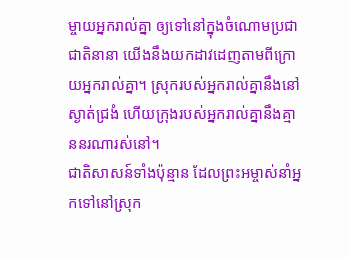ម្ចាយអ្នករាល់គ្នា ឲ្យទៅនៅក្នុងចំណោមប្រជាជាតិនានា យើងនឹងយកដាវដេញតាមពីក្រោយអ្នករាល់គ្នា។ ស្រុករបស់អ្នករាល់គ្នានឹងនៅស្ងាត់ជ្រងំ ហើយក្រុងរបស់អ្នករាល់គ្នានឹងគ្មាននរណារស់នៅ។
ជាតិសាសន៍ទាំងប៉ុន្មាន ដែលព្រះអម្ចាស់នាំអ្នកទៅនៅស្រុក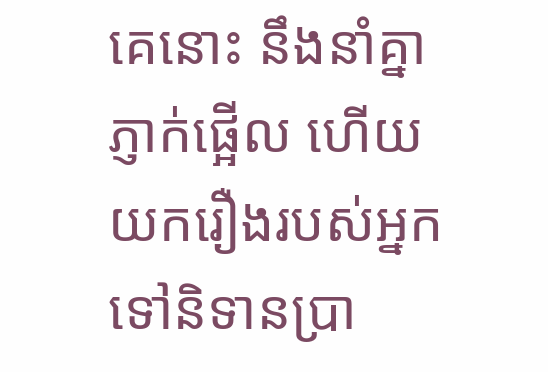គេនោះ នឹងនាំគ្នាភ្ញាក់ផ្អើល ហើយយករឿងរបស់អ្នកទៅនិទានប្រា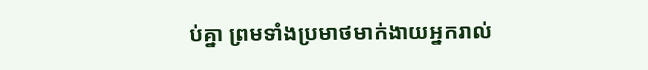ប់គ្នា ព្រមទាំងប្រមាថមាក់ងាយអ្នករាល់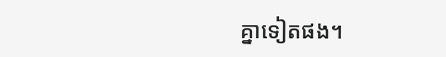គ្នាទៀតផង។